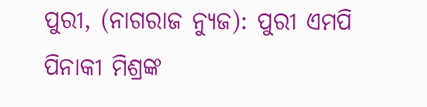ପୁରୀ, (ନାଗରାଜ ନ୍ୟୁଜ): ପୁରୀ ଏମପି ପିନାକୀ ମିଶ୍ରଙ୍କ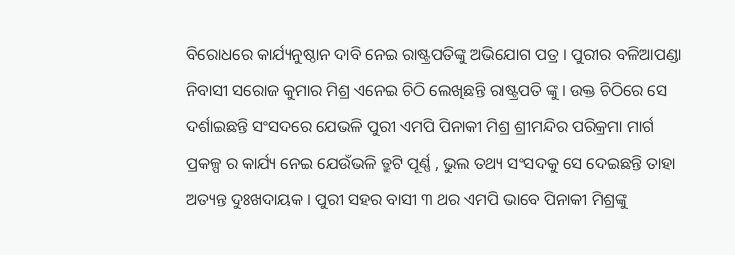ବିରୋଧରେ କାର୍ଯ୍ୟନୁଷ୍ଠାନ ଦାବି ନେଇ ରାଷ୍ଟ୍ରପତିଙ୍କୁ ଅଭିଯୋଗ ପତ୍ର । ପୁରୀର ବଳିଆପଣ୍ଡା ନିବାସୀ ସରୋଜ କୁମାର ମିଶ୍ର ଏନେଇ ଚିଠି ଲେଖିଛନ୍ତି ରାଷ୍ଟ୍ରପତି ଙ୍କୁ । ଉକ୍ତ ଚିଠିରେ ସେ ଦର୍ଶାଇଛନ୍ତି ସଂସଦରେ ଯେଭଳି ପୁରୀ ଏମପି ପିନାକୀ ମିଶ୍ର ଶ୍ରୀମନ୍ଦିର ପରିକ୍ରମା ମାର୍ଗ ପ୍ରକଳ୍ପ ର କାର୍ଯ୍ୟ ନେଇ ଯେଉଁଭଳି ତ୍ରୁଟି ପୂର୍ଣ୍ଣ , ଭୁଲ ତଥ୍ୟ ସଂସଦକୁ ସେ ଦେଇଛନ୍ତି ତାହା ଅତ୍ୟନ୍ତ ଦୁଃଖଦାୟକ । ପୁରୀ ସହର ବାସୀ ୩ ଥର ଏମପି ଭାବେ ପିନାକୀ ମିଶ୍ରଙ୍କୁ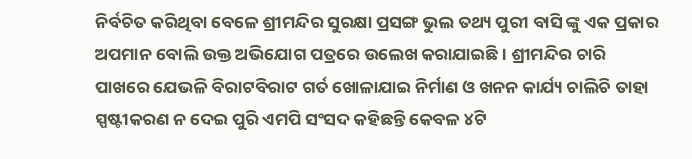ନିର୍ବଚିତ କରିଥିବା ବେଳେ ଶ୍ରୀମନ୍ଦିର ସୁରକ୍ଷା ପ୍ରସଙ୍ଗ ଭୁଲ ତଥ୍ୟ ପୁରୀ ବାସି ଙ୍କୁ ଏକ ପ୍ରକାର ଅପମାନ ବୋଲି ଉକ୍ତ ଅଭିଯୋଗ ପତ୍ରରେ ଉଲେଖ କରାଯାଇଛି । ଶ୍ରୀମନ୍ଦିର ଚାରି ପାଖରେ ଯେଭଳି ବିରାଟବିରାଟ ଗର୍ତ ଖୋଳାଯାଇ ନିର୍ମାଣ ଓ ଖନନ କାର୍ଯ୍ୟ ଚାଲିଚି ତାହା ସ୍ପଷ୍ଟୀକରଣ ନ ଦେଇ ପୁରି ଏମପି ସଂସଦ କହିଛନ୍ତି କେବଳ ୪ଟି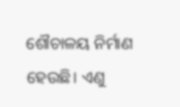ଶୌଚାଳୟ ନିର୍ମାଣ ହେଉଛି। ଏଣୁ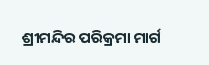ଶ୍ରୀମନ୍ଦିର ପରିକ୍ରମା ମାର୍ଗ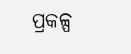ପ୍ରକଳ୍ପ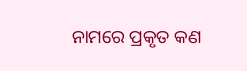ନାମରେ ପ୍ରକୃତ କଣ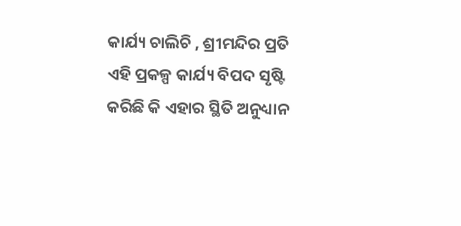କାର୍ଯ୍ୟ ଚାଲିଚି , ଶ୍ରୀମନ୍ଦିର ପ୍ରତି ଏହି ପ୍ରକଳ୍ପ କାର୍ଯ୍ୟ ବିପଦ ସୃଷ୍ଟି କରିଛି କି ଏହାର ସ୍ଥିତି ଅନୁଧ୍ୟାନ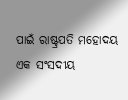ପାଇଁ ରାଷ୍ଟ୍ରପତି ମହୋଦୟ ଏକ ସଂସଦୀୟ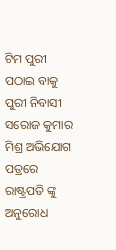ଟିମ ପୁରୀ ପଠାଇ ବାକୁ ପୁରୀ ନିବାସୀ ସରୋଜ କୁମାର ମିଶ୍ର ଅଭିଯୋଗ ପତ୍ରରେ ରାଷ୍ଟ୍ରପତି ଙ୍କୁ ଅନୁରୋଧ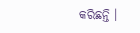କରିଛନ୍ତି ।